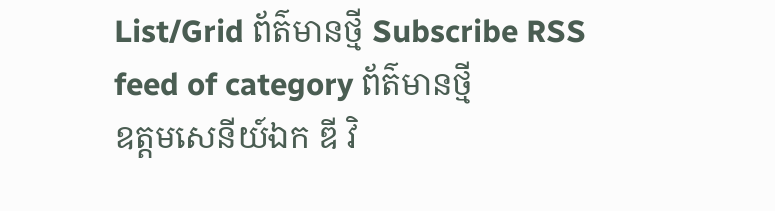List/Grid ព័ត៌មានថ្មី Subscribe RSS feed of category ព័ត៌មានថ្មី
ឧត្តមសេនីយ៍ឯក ឌី វិ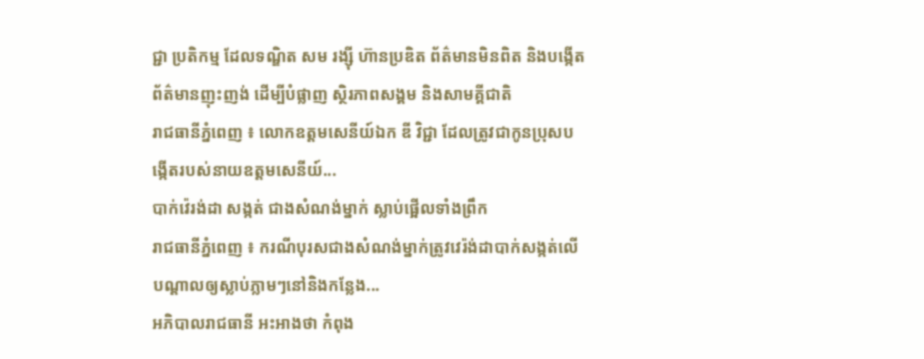ជ្ជា ប្រតិកម្ម ដែលទណ្ឌិត សម រង្ស៊ី ហ៊ានប្រឌិត ព័ត៌មានមិនពិត និងបង្កើតព័ត៌មានញុះញង់ ដើម្បីបំផ្លាញ ស្ថិរភាពសង្គម និងសាមគ្គីជាតិ
រាជធានីភ្នំពេញ ៖ លោកឧត្តមសេនីយ៍ឯក ឌី វិជ្ជា ដែលត្រូវជាកូនប្រុសបង្កើតរបស់នាយឧត្តមសេនីយ៍...
បាក់វ៉េរង់ដា សង្កត់ ជាងសំណង់ម្នាក់ ស្លាប់ផ្អើលទាំងព្រឹក
រាជធានីភ្នំពេញ ៖ ករណីបុរសជាងសំណង់ម្នាក់ត្រូវវេរ៉ង់ដាបាក់សង្កត់លើ បណ្តាលឲ្យស្លាប់ភ្លាមៗនៅនិងកន្លែង...
អភិបាលរាជធានី អះអាងថា កំពុង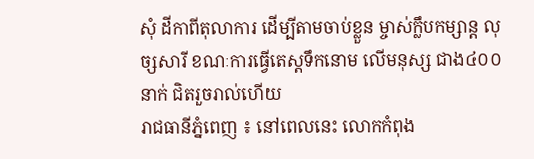សុំ ដីកាពីតុលាការ ដើម្បីតាមចាប់ខ្លួន ម្ចាស់ក្លឹបកម្សាន្ដ លុច្សសារី ខណៈការធ្វើតេស្ដទឹកនោម លើមនុស្ស ជាង៤០០នាក់ ជិតរួចរាល់ហើយ
រាជធានីភ្នំពេញ ៖ នៅពេលនេះ លោកកំពុង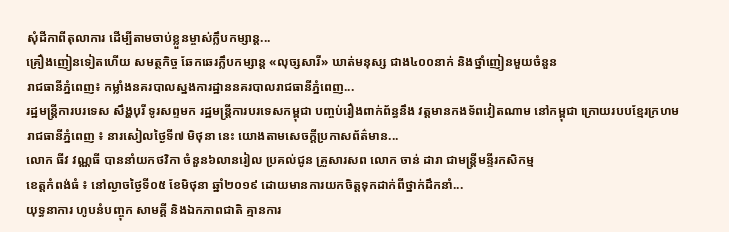សុំដីកាពីតុលាការ ដើម្បីតាមចាប់ខ្លួនម្ចាស់ក្លឹបកម្សាន្ដ...
គ្រឿងញៀនទៀតហើយ សមត្ថកិច្ច ឆែកឆេរក្លឹបកម្សាន្ត «លុច្សសារី» ឃាត់មនុស្ស ជាង៤០០នាក់ និងថ្នាំញៀនមួយចំនួន
រាជធានីភ្នំពេញ៖ កម្លាំងនគរបាលស្នងការដ្ឋាននគរបាលរាជធានីភ្នំពេញ...
រដ្ឋមន្ត្រីការបរទេស សឹង្ហបុរី ទូរសព្ទមក រដ្ឋមន្ត្រីការបរទេសកម្ពុជា បញ្ចប់រឿងពាក់ព័ន្ធនឹង វត្តមានកងទ័ពវៀតណាម នៅកម្ពុជា ក្រោយរបបខ្មែរក្រហម
រាជធានីភ្នំពេញ ៖ នារសៀលថ្ងៃទី៧ មិថុនា នេះ យោងតាមសេចក្ដីប្រកាសព័ត៌មាន...
លោក ធីវ វណ្ណធី បាននាំយកថវិកា ចំនួន៦លានរៀល ប្រគល់ជូន គ្រួសារសព លោក ចាន់ ដារា ជាមន្ត្រីមន្ទីរកសិកម្ម
ខេត្តកំពង់ធំ ៖ នៅល្ងាចថ្ងៃទី០៥ ខែមិថុនា ឆ្នាំ២០១៩ ដោយមានការយកចិត្តទុកដាក់ពីថ្នាក់ដឹកនាំ...
យុទ្ធនាការ ហូបនំបញ្ចុក សាមគ្គី និងឯកភាពជាតិ គ្មានការ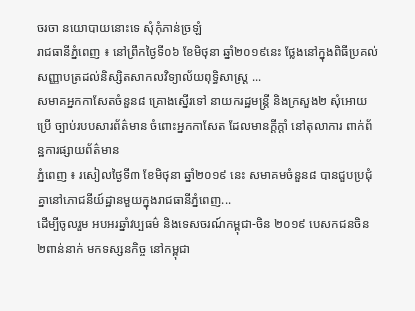ចរចា នយោបាយនោះទេ សុំកុំភាន់ច្រឡំ
រាជធានីភ្នំពេញ ៖ នៅព្រឹកថ្ងៃទី០៦ ខែមិថុនា ឆ្នាំ២០១៩នេះ ថ្លែងនៅក្នុងពិធីប្រគល់សញ្ញាបត្រដល់និស្សិតសាកលវិទ្យាល័យពុទ្ធិសាស្ត្រ ...
សមាគអ្នកកាសែតចំនួន៨ គ្រោងស្នើរទៅ នាយករដ្ឋមន្ត្រី និងក្រសួង២ សុំអោយប្រើ ច្បាប់របបសារព័ត៌មាន ចំពោះអ្នកកាសែត ដែលមានក្តីក្តាំ នៅតុលាការ ពាក់ព័ន្ឋការផ្សាយព័ត៌មាន
ភ្នំពេញ ៖ រសៀលថ្ងៃទី៣ ខែមិថុនា ឆ្នាំ២០១៩ នេះ សមាគមចំនួន៨ បានជួបប្រជុំគ្នានៅភោជនីយ៍ដ្ឋានមួយក្នុងរាជធានីភ្នំពេញ...
ដើម្បីចូលរួម អបអរឆ្នាំវប្បធម៌ និងទេសចរណ៍កម្ពុជា-ចិន ២០១៩ បេសកជនចិន ២ពាន់នាក់ មកទស្សនកិច្ច នៅកម្ពុជា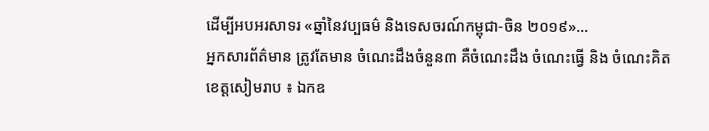ដើម្បីអបអរសាទរ «ឆ្នាំនៃវប្បធម៌ និងទេសចរណ៍កម្ពុជា-ចិន ២០១៩»...
អ្នកសារព័ត៌មាន ត្រូវតែមាន ចំណេះដឹងចំនួន៣ គឺចំណេះដឹង ចំណេះធ្វើ និង ចំណេះគិត
ខេត្តសៀមរាប ៖ ឯកឧ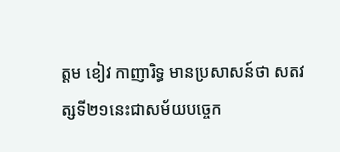ត្តម ខៀវ កាញារិទ្ធ មានប្រសាសន៍ថា សតវត្សទី២១នេះជាសម័យបច្ចេក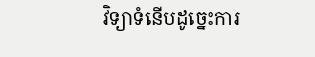វិទ្យាទំនើបដូច្នេះការ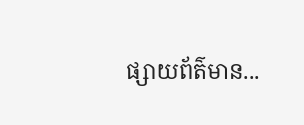ផ្សាយព័ត៌មាន...